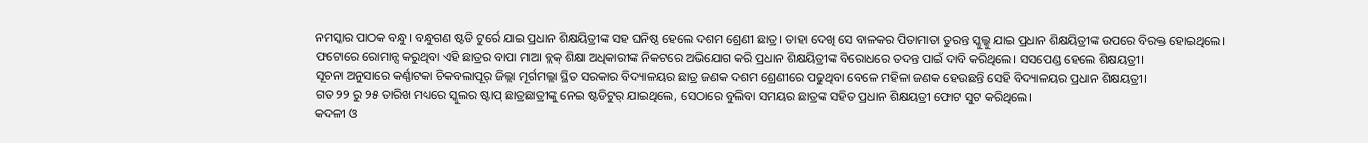ନମସ୍କାର ପାଠକ ବନ୍ଧୁ। ବନ୍ଧୁଗଣ ଷ୍ଟଡି ଟୁର୍ରେ ଯାଇ ପ୍ରଧାନ ଶିକ୍ଷୟିତ୍ରୀଙ୍କ ସହ ଘନିଷ୍ଠ ହେଲେ ଦଶମ ଶ୍ରେଣୀ ଛାତ୍ର। ତାହା ଦେଖି ସେ ବାଳକର ପିତାମାତା ତୁରନ୍ତ ସ୍କୁଲ୍କୁ ଯାଇ ପ୍ରଧାନ ଶିକ୍ଷୟିତ୍ରୀଙ୍କ ଉପରେ ବିରକ୍ତ ହୋଇଥିଲେ।
ଫଟୋରେ ରୋମାନ୍ସ କରୁଥିବା ଏହି ଛାତ୍ରର ବାପା ମାଆ ବ୍ଲକ୍ ଶିକ୍ଷା ଅଧିକାରୀଙ୍କ ନିକଟରେ ଅଭିଯୋଗ କରି ପ୍ରଧାନ ଶିକ୍ଷୟିତ୍ରୀଙ୍କ ବିରୋଧରେ ତଦନ୍ତ ପାଇଁ ଦାବି କରିଥିଲେ। ସସପେଣ୍ଡ ହେଲେ ଶିକ୍ଷୟତ୍ରୀ।
ସୂଚନା ଅନୁସାରେ କର୍ଣ୍ଣାଟକା ଚିକବଲାପୂର୍ ଜିଲ୍ଲା ମୂର୍ଗମଲ୍ଲା ସ୍ଥିତ ସରକାର ବିଦ୍ୟାଳୟର ଛାତ୍ର ଜଣକ ଦଶମ ଶ୍ରେଣୀରେ ପଢୁଥିବା ବେଳେ ମହିଳା ଜଣକ ହେଉଛନ୍ତି ସେହି ବିଦ୍ୟାଳୟର ପ୍ରଧାନ ଶିକ୍ଷୟତ୍ରୀ।
ଗତ ୨୨ ରୁ ୨୫ ତାରିଖ ମଧ୍ୟରେ ସ୍କୁଲର ଷ୍ଟାପ୍ ଛାତ୍ରଛାତ୍ରୀଙ୍କୁ ନେଇ ଷ୍ଟଡିଟୁର୍ ଯାଇଥିଲେ, ସେଠାରେ ବୁଲିବା ସମୟର ଛାତ୍ରଙ୍କ ସହିତ ପ୍ରଧାନ ଶିକ୍ଷୟତ୍ରୀ ଫୋଟ ସୁଟ କରିଥିଲେ।
କଦଳୀ ଓ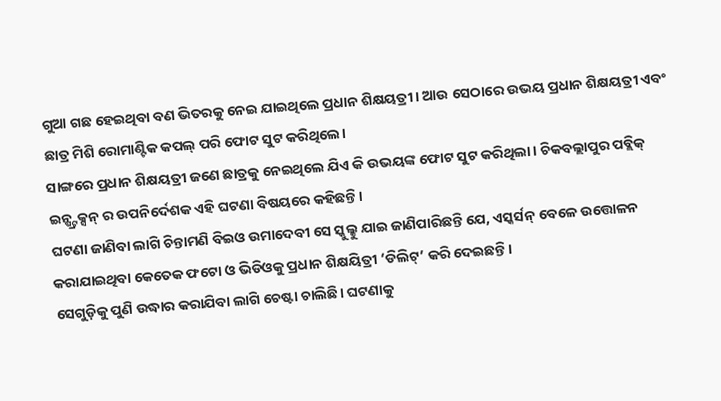ଗୁଆ ଗଛ ହେଇଥିବା ବଣ ଭିତରକୁ ନେଇ ଯାଇଥିଲେ ପ୍ରଧାନ ଶିକ୍ଷୟତ୍ରୀ। ଆଉ ସେଠାରେ ଉଭୟ ପ୍ରଧାନ ଶିକ୍ଷୟତ୍ରୀ ଏବଂ ଛାତ୍ର ମିଶି ରୋମାଣ୍ଟିକ କପଲ୍ ପରି ଫୋଟ ସୁଟ କରିଥିଲେ।
ସାଙ୍ଗରେ ପ୍ରଧାନ ଶିକ୍ଷୟତ୍ରୀ ଜଣେ ଛାତ୍ରକୁ ନେଇଥିଲେ ଯିଏ କି ଉଭୟଙ୍କ ଫୋଟ ସୁଟ କରିଥିଲା। ଚିକବଲ୍ଲାପୁର ପବ୍ଲିକ୍ ଇନ୍ଷ୍ଟ୍ରକ୍ସନ୍ ର ଉପନିର୍ଦେଶକ ଏହି ଘଟଣା ବିଷୟରେ କହିଛନ୍ତି।
ଘଟଣା ଜାଣିବା ଲାଗି ଚିନ୍ତାମଣି ବିଇଓ ଉମାଦେବୀ ସେ ସ୍କୁଲ୍କୁ ଯାଇ ଜାଣିପାରିଛନ୍ତି ଯେ, ଏସ୍କର୍ସନ୍ ବେଳେ ଉତ୍ତୋଳନ କରାଯାଇଥିବା କେତେକ ଫଟୋ ଓ ଭିଡିଓକୁ ପ୍ରଧାନ ଶିକ୍ଷୟିତ୍ରୀ ‘ଡିଲିଟ୍’ କରି ଦେଇଛନ୍ତି।
ସେଗୁଡ଼ିକୁ ପୁଣି ଉଦ୍ଧାର କରାଯିବା ଲାଗି ଚେଷ୍ଟା ଚାଲିଛି। ଘଟଣାକୁ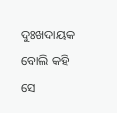ଦୁଃଖଦାୟକ ବୋଲି କହି ସେ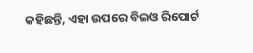କହିଛନ୍ତି, ଏହା ଉପରେ ବିଇଓ ରିପୋର୍ଟ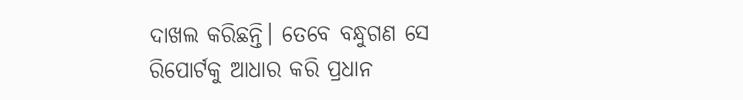ଦାଖଲ କରିଛନ୍ତି। ତେବେ ବନ୍ଧୁଗଣ ସେ ରିପୋର୍ଟକୁ ଆଧାର କରି ପ୍ରଧାନ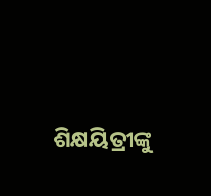ଶିକ୍ଷୟିତ୍ରୀଙ୍କୁ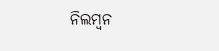ନିଲମ୍ବନ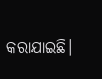କରାଯାଇଛି।